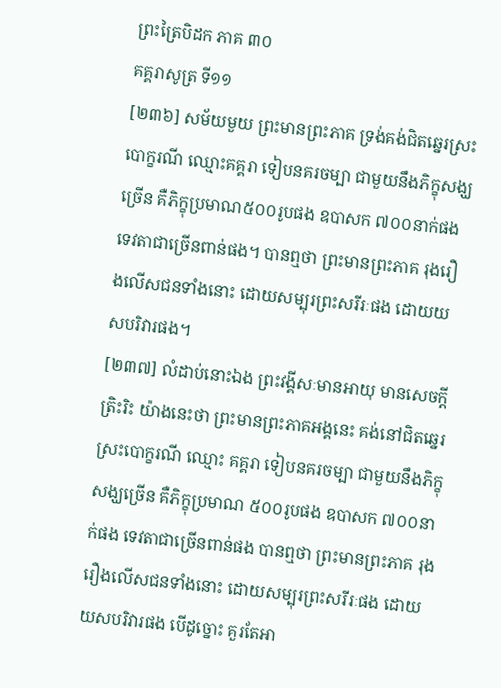ព្រះត្រៃបិដក ភាគ ៣០
គគ្គរាសូត្រ ទី១១
[២៣៦] សម័យមួយ ព្រះមានព្រះភាគ ទ្រង់គង់ជិតឆ្នេរស្រះបោក្ខរណី ឈ្មោះគគ្គរា ទៀបនគរចម្បា ជាមួយនឹងភិក្ខុសង្ឃច្រើន គឺភិក្ខុប្រមាណ៥០០រូបផង ឧបាសក ៧០០នាក់ផង ទេវតាជាច្រើនពាន់ផង។ បានឮថា ព្រះមានព្រះភាគ រុងរឿងលើសជនទាំងនោះ ដោយសម្បុរព្រះសរីរៈផង ដោយយសបរិវារផង។
[២៣៧] លំដាប់នោះឯង ព្រះវង្គីសៈមានអាយុ មានសេចក្តីត្រិះរិះ យ៉ាងនេះថា ព្រះមានព្រះភាគអង្គនេះ គង់នៅជិតឆ្នេរស្រះបោក្ខរណី ឈ្មោះ គគ្គរា ទៀបនគរចម្បា ជាមួយនឹងភិក្ខុសង្ឃច្រើន គឺភិក្ខុប្រមាណ ៥០០រូបផង ឧបាសក ៧០០នាក់ផង ទេវតាជាច្រើនពាន់ផង បានឮថា ព្រះមានព្រះភាគ រុងរឿងលើសជនទាំងនោះ ដោយសម្បុរព្រះសរីរៈផង ដោយយសបរិវារផង បើដូច្នោះ គួរតែអា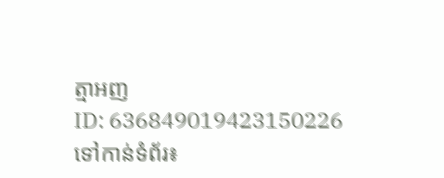ត្មាអញ
ID: 636849019423150226
ទៅកាន់ទំព័រ៖